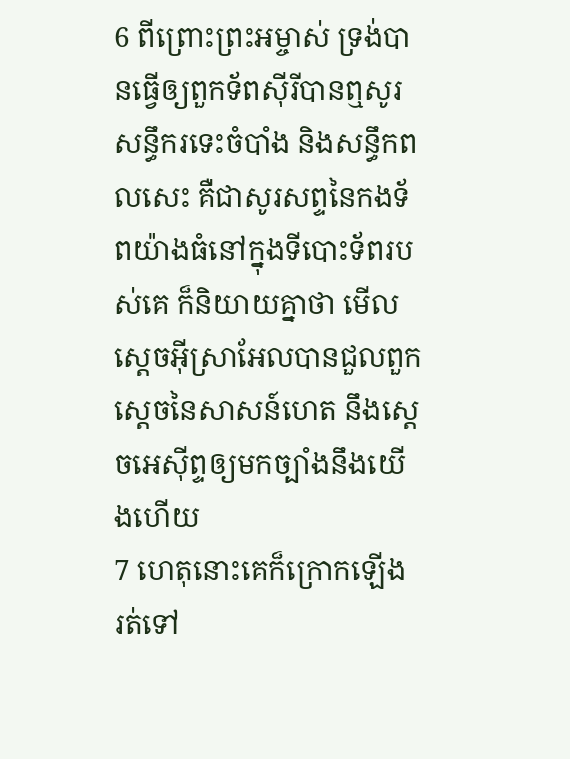6 ពីព្រោះព្រះអម្ចាស់ ទ្រង់បានធ្វើឲ្យពួកទ័ពស៊ីរីបានឮសូរសន្ធឹករទេះចំបាំង និងសន្ធឹកពលសេះ គឺជាសូរសព្ទនៃកងទ័ពយ៉ាងធំនៅក្នុងទីបោះទ័ពរបស់គេ ក៏និយាយគ្នាថា មើលស្តេចអ៊ីស្រាអែលបានជួលពួកស្តេចនៃសាសន៍ហេត នឹងស្តេចអេស៊ីព្ទឲ្យមកច្បាំងនឹងយើងហើយ
7 ហេតុនោះគេក៏ក្រោកឡើង រត់ទៅ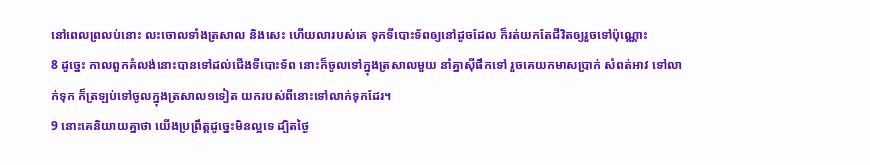នៅពេលព្រលប់នោះ លះចោលទាំងត្រសាល និងសេះ ហើយលារបស់គេ ទុកទីបោះទ័ពឲ្យនៅដូចដែល ក៏រត់យកតែជីវិតឲ្យរួចទៅប៉ុណ្ណោះ
8 ដូច្នេះ កាលពួកគំលង់នោះបានទៅដល់ជើងទីបោះទ័ព នោះក៏ចូលទៅក្នុងត្រសាលមួយ នាំគ្នាស៊ីផឹកទៅ រួចគេយកមាសប្រាក់ សំពត់អាវ ទៅលាក់ទុក ក៏ត្រឡប់ទៅចូលក្នុងត្រសាល១ទៀត យករបស់ពីនោះទៅលាក់ទុកដែរ។
9 នោះគេនិយាយគ្នាថា យើងប្រព្រឹត្តដូច្នេះមិនល្អទេ ដ្បិតថ្ងៃ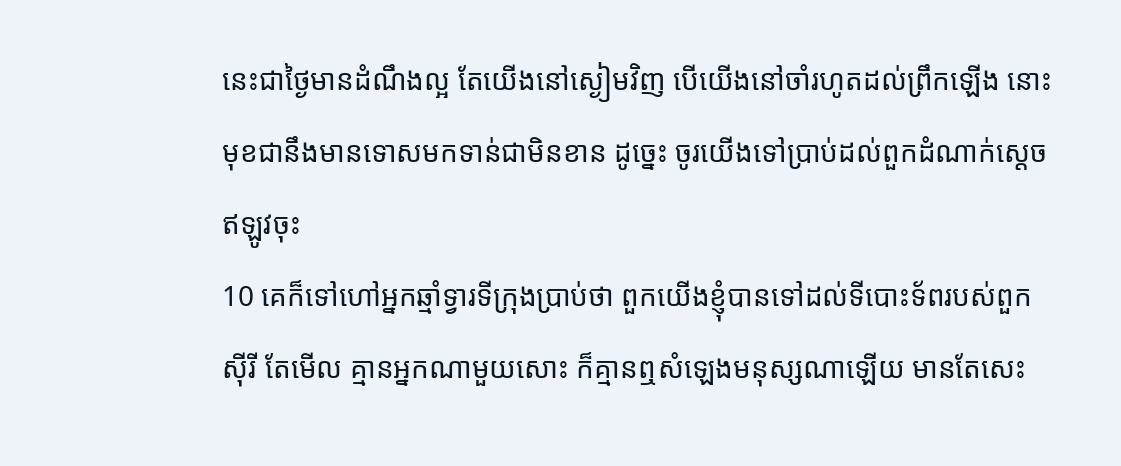នេះជាថ្ងៃមានដំណឹងល្អ តែយើងនៅស្ងៀមវិញ បើយើងនៅចាំរហូតដល់ព្រឹកឡើង នោះមុខជានឹងមានទោសមកទាន់ជាមិនខាន ដូច្នេះ ចូរយើងទៅប្រាប់ដល់ពួកដំណាក់ស្តេចឥឡូវចុះ
10 គេក៏ទៅហៅអ្នកឆ្មាំទ្វារទីក្រុងប្រាប់ថា ពួកយើងខ្ញុំបានទៅដល់ទីបោះទ័ពរបស់ពួកស៊ីរី តែមើល គ្មានអ្នកណាមួយសោះ ក៏គ្មានឮសំឡេងមនុស្សណាឡើយ មានតែសេះ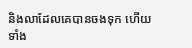និងលាដែលគេបានចងទុក ហើយទាំង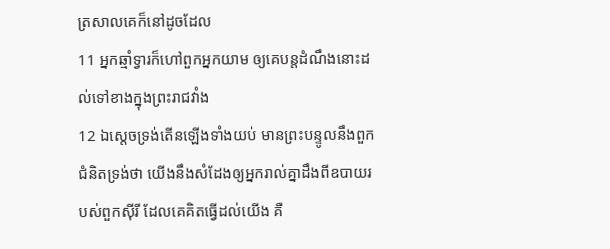ត្រសាលគេក៏នៅដូចដែល
11 អ្នកឆ្មាំទ្វារក៏ហៅពួកអ្នកយាម ឲ្យគេបន្តដំណឹងនោះដល់ទៅខាងក្នុងព្រះរាជវាំង
12 ឯស្តេចទ្រង់តើនឡើងទាំងយប់ មានព្រះបន្ទូលនឹងពួកជំនិតទ្រង់ថា យើងនឹងសំដែងឲ្យអ្នករាល់គ្នាដឹងពីឧបាយរបស់ពួកស៊ីរី ដែលគេគិតធ្វើដល់យើង គឺ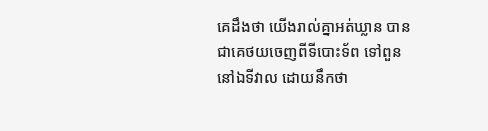គេដឹងថា យើងរាល់គ្នាអត់ឃ្លាន បានជាគេថយចេញពីទីបោះទ័ព ទៅពួននៅឯទីវាល ដោយនឹកថា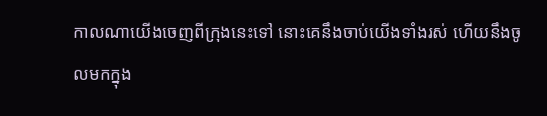កាលណាយើងចេញពីក្រុងនេះទៅ នោះគេនឹងចាប់យើងទាំងរស់ ហើយនឹងចូលមកក្នុង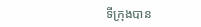ទីក្រុងបាន